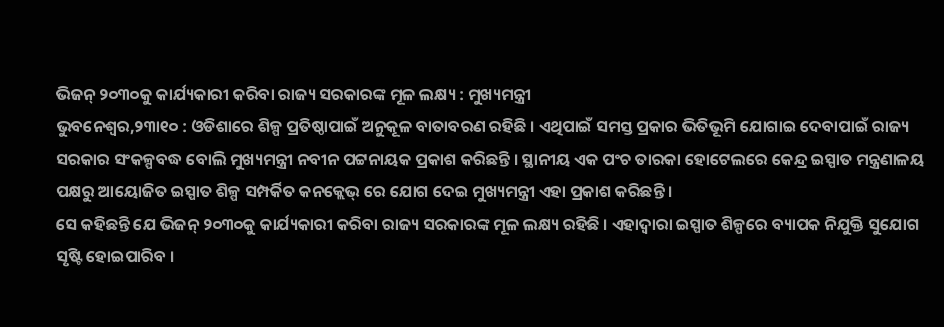ଭିଜନ୍ ୨୦୩୦କୁ କାର୍ଯ୍ୟକାରୀ କରିବା ରାଜ୍ୟ ସରକାରଙ୍କ ମୂଳ ଲକ୍ଷ୍ୟ : ମୁଖ୍ୟମନ୍ତ୍ରୀ
ଭୁବନେଶ୍ୱର,୨୩ା୧୦ : ଓଡିଶାରେ ଶିଳ୍ପ ପ୍ରତିଷ୍ଠାପାଇଁ ଅନୁକୂଳ ବାତାବରଣ ରହିଛି । ଏଥିପାଇଁ ସମସ୍ତ ପ୍ରକାର ଭିତିଭୂମି ଯୋଗାଇ ଦେବାପାଇଁ ରାଜ୍ୟ ସରକାର ସଂକଳ୍ପବଦ୍ଧ ବୋଲି ମୁଖ୍ୟମନ୍ତ୍ରୀ ନବୀନ ପଟ୍ଟନାୟକ ପ୍ରକାଶ କରିଛନ୍ତି । ସ୍ଥାନୀୟ ଏକ ପଂଚ ତାରକା ହୋଟେଲରେ କେନ୍ଦ୍ର ଇସ୍ପାତ ମନ୍ତ୍ରଣାଳୟ ପକ୍ଷରୁ ଆୟୋଜିତ ଇସ୍ପାତ ଶିଳ୍ପ ସମ୍ପର୍କିତ କନକ୍ଲେଭ୍ ରେ ଯୋଗ ଦେଇ ମୁଖ୍ୟମନ୍ତ୍ରୀ ଏହା ପ୍ରକାଶ କରିଛନ୍ତି ।
ସେ କହିଛନ୍ତି ଯେ ଭିଜନ୍ ୨୦୩୦କୁ କାର୍ଯ୍ୟକାରୀ କରିବା ରାଜ୍ୟ ସରକାରଙ୍କ ମୂଳ ଲକ୍ଷ୍ୟ ରହିଛି । ଏହାଦ୍ୱାରା ଇସ୍ପାତ ଶିଳ୍ପରେ ବ୍ୟାପକ ନିଯୁକ୍ତି ସୁଯୋଗ ସୃଷ୍ଟି ହୋଇପାରିବ ।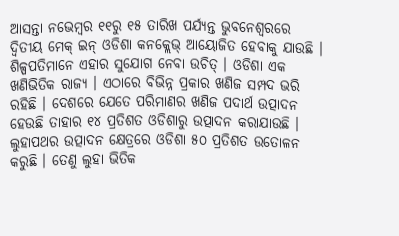ଆସନ୍ତା ନଭେମ୍ବର ୧୧ରୁ ୧୫ ତାରିଖ ପର୍ଯ୍ୟନ୍ତ ଭୁବନେଶ୍ୱରରେ ଦ୍ୱିତୀୟ ମେକ୍ ଇନ୍ ଓଡିଶା କନକ୍ଲେଭ୍ ଆୟୋଜିତ ହେବାକୁ ଯାଉଛି । ଶିଳ୍ପପତିମାନେ ଏହାର ସୁଯୋଗ ନେବା ଉଚିତ୍ । ଓଡିଶା ଏକ ଖଣିଭିତିକ ରାଜ୍ୟ । ଏଠାରେ ବିଭିନ୍ନ ପ୍ରକାର ଖଣିଜ ସମ୍ପଦ ଭରି ରହିଛି । ଦେଶରେ ଯେତେ ପରିମାଣର ଖଣିଜ ପଦାର୍ଥ ଉତ୍ପାଦନ ହେଉଛି ତାହାର ୧୪ ପ୍ରତିଶତ ଓଡିଶାରୁ ଉତ୍ପାଦନ କରାଯାଉଛି । ଲୁହାପଥର ଉତ୍ପାଦନ କ୍ଷେତ୍ରରେ ଓଡିଶା ୫୦ ପ୍ରତିଶତ ଉତୋଳନ କରୁଛି । ତେଣୁ ଲୁହା ଭିତିକ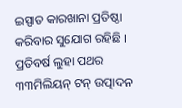ଇସ୍ପାତ କାରଖାନା ପ୍ରତିଷ୍ଠା କରିବାର ସୁଯୋଗ ରହିଛି । ପ୍ରତିବର୍ଷ ଲୁହା ପଥର ୩୩ମିଲିୟନ୍ ଟନ୍ ଉତ୍ପାଦନ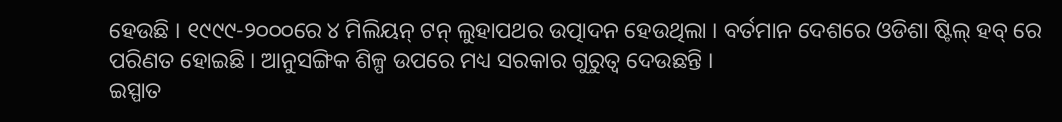ହେଉଛି । ୧୯୯୯-୨୦୦୦ରେ ୪ ମିଲିୟନ୍ ଟନ୍ ଲୁହାପଥର ଉତ୍ପାଦନ ହେଉଥିଲା । ବର୍ତମାନ ଦେଶରେ ଓଡିଶା ଷ୍ଟିଲ୍ ହବ୍ ରେ ପରିଣତ ହୋଇଛି । ଆନୁସଙ୍ଗିକ ଶିଳ୍ପ ଉପରେ ମଧ୍ୟ ସରକାର ଗୁରୁତ୍ୱ ଦେଉଛନ୍ତି ।
ଇସ୍ପାତ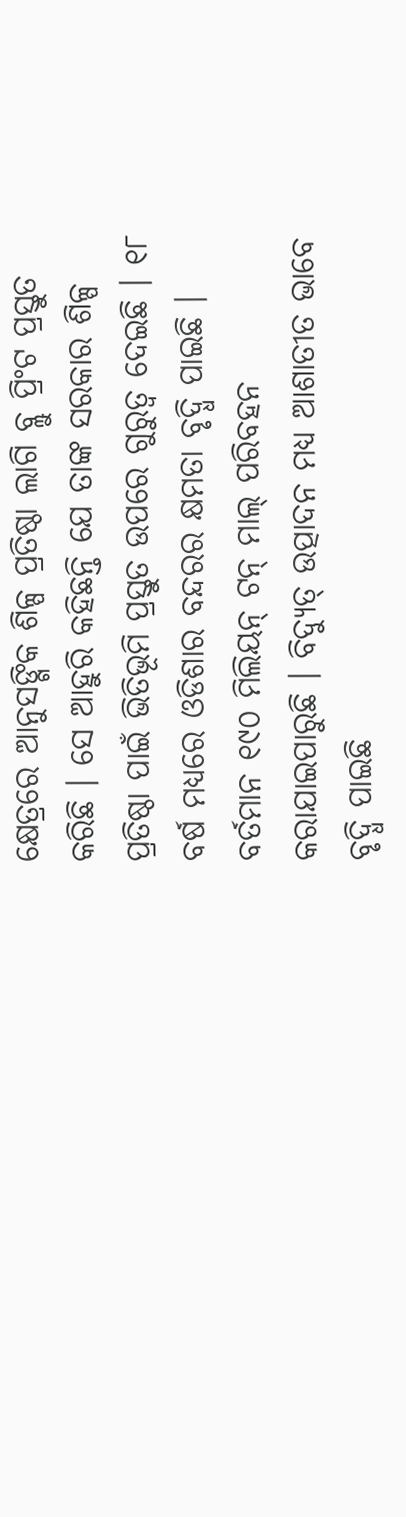କ୍ଷେତ୍ରରେ ଆନୁସଙ୍ଗିକ ଶିଳ୍ପ ପ୍ରତିଷ୍ଠା ଲାଗି ବ୍ଲୁ ପ୍ରିଂଟ ପ୍ରସ୍ତୁତ କରିଛି । ସେ ଆହୁରି କହିଛନ୍ତି ଯେ ତାଙ୍କ ସରକାର ଶିଳ୍ପ ପ୍ରତିଷ୍ଠା ପାଇଁ ଭିତିଭୂମି ପ୍ରସ୍ତୁତ ଉପରେ ଗୁରୁତ୍ୱ ଦେଇଛି । ୧୮ ବର୍ଷ ମଧ୍ୟରେ ଓଡିଶାର ବନ୍ଦରର କ୍ଷମତା ବୃଦ୍ଧି ପାଇଛି । ବର୍ତମାନ ୧୯୦ ମିଲିୟନ୍ ଟନ୍ ମାଲ୍ ପରିବହନ କରାଯାଇପାରୁଛି । ବିଦ୍ୟୁତ୍ ଉତ୍ପାଦନ ମଧ୍ୟ ଆଶାତୀତ ଭାବେ ବୃଦ୍ଧି ପାଇଛି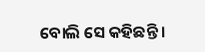ବୋଲି ସେ କହିଛନ୍ତି ।